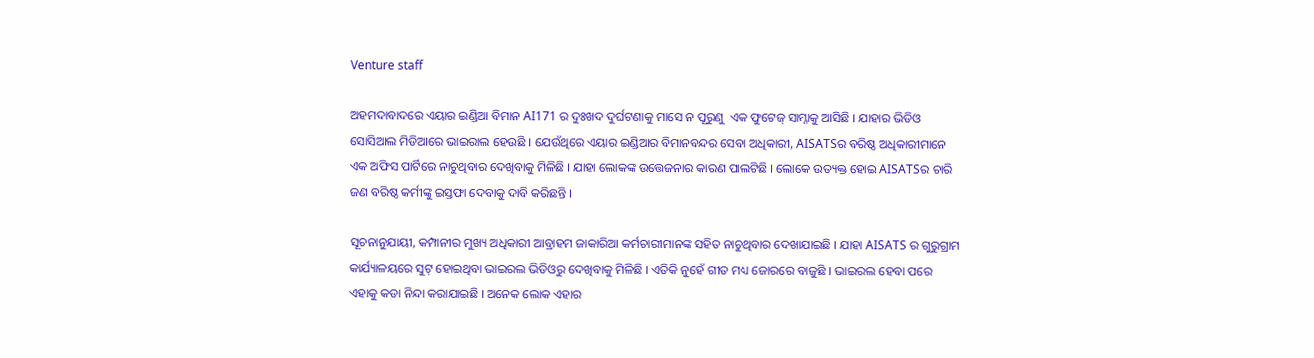Venture staff

ଅହମଦାବାଦରେ ଏୟାର ଇଣ୍ଡିଆ ବିମାନ AI171 ର ଦୁଃଖଦ ଦୁର୍ଘଟଣାକୁ ମାସେ ନ ପୂରୁଣୁ  ଏକ ଫୁଟେଜ୍ ସାମ୍ନାକୁ ଆସିଛି । ଯାହାର ଭିଡିଓ ସୋସିଆଲ ମିଡିଆରେ ଭାଇରାଲ ହେଉଛି । ଯେଉଁଥିରେ ଏୟାର ଇଣ୍ଡିଆର ବିମାନବନ୍ଦର ସେବା ଅଧିକାରୀ, AISATSର ବରିଷ୍ଠ ଅଧିକାରୀମାନେ ଏକ ଅଫିସ ପାର୍ଟିରେ ନାଚୁଥିବାର ଦେଖିବାକୁ ମିଳିଛି । ଯାହା ଲୋକଙ୍କ ଉତ୍ତେଜନାର କାରଣ ପାଲଟିଛି । ଲୋକେ ଉତ୍ୟକ୍ତ ହୋଇ AISATSର ଚାରି ଜଣ ବରିଷ୍ଠ କର୍ମୀଙ୍କୁ ଇସ୍ତଫା ଦେବାକୁ ଦାବି କରିଛନ୍ତି ।

ସୂଚନାନୁଯାୟୀ, କମ୍ପାନୀର ମୁଖ୍ୟ ଅଧିକାରୀ ଆବ୍ରାହମ ଜାକାରିଆ କର୍ମଚାରୀମାନଙ୍କ ସହିତ ନାଚୁଥିବାର ଦେଖାଯାଇଛି । ଯାହା AISATS ର ଗୁରୁଗ୍ରାମ କାର୍ଯ୍ୟାଳୟରେ ସୁଟ୍ ହୋଇଥିବା ଭାଇରଲ ଭିଡିଓରୁ ଦେଖିବାକୁ ମିଳିଛି । ଏତିକି ନୁହେଁ ଗୀତ ମଧ୍ୟ ଜୋରରେ ବାଜୁଛି । ଭାଇରଲ ହେବା ପରେ ଏହାକୁ କଡା ନିନ୍ଦା କରାଯାଇଛି । ଅନେକ ଲୋକ ଏହାର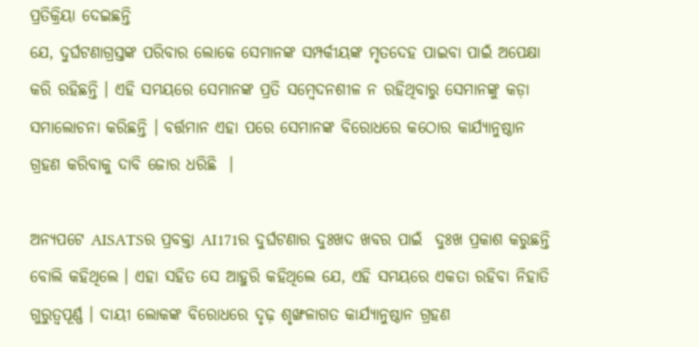ପ୍ରତିକ୍ରିୟା ଦେଇଛନ୍ତି
ଯେ, ଦୁର୍ଘଟଣାଗ୍ରସ୍ତଙ୍କ ପରିବାର ଲୋକେ ସେମାନଙ୍କ ସମ୍ପର୍କୀୟଙ୍କ ମୃତଦେହ ପାଇବା ପାଇଁ ଅପେକ୍ଷା କରି ରହିଛନ୍ତି । ଏହି ସମୟରେ ସେମାନଙ୍କ ପ୍ରତି ସମ୍ବେଦନଶୀଳ ନ ରହିଥିବାରୁ ସେମାନଙ୍କୁ କଡ଼ା ସମାଲୋଚନା କରିଛନ୍ତି । ବର୍ତ୍ତମାନ ଏହା ପରେ ସେମାନଙ୍କ ବିରୋଧରେ କଠୋର କାର୍ଯ୍ୟାନୁଷ୍ଠାନ ଗ୍ରହଣ କରିବାକୁ ଦାବି ଜୋର ଧରିଛି  ।

ଅନ୍ୟପଟେ AISATSର ପ୍ରବକ୍ତା AI171ର ଦୁର୍ଘଟଣାର ଦୁଃଖଦ ଖବର ପାଇଁ  ଦୁଃଖ ପ୍ରକାଶ କରୁଛନ୍ତି ବୋଲି କହିଥିଲେ । ଏହା ସହିତ ସେ ଆହୁରି କହିଥିଲେ ଯେ, ଏହି ସମୟରେ ଏକତା ରହିବା ନିହାତି ଗୁରୁତ୍ବପୂର୍ଣ୍ଣ । ଦାୟୀ ଲୋକଙ୍କ ବିରୋଧରେ ଦୃଢ଼ ଶୃଙ୍ଖଳାଗତ କାର୍ଯ୍ୟାନୁଷ୍ଠାନ ଗ୍ରହଣ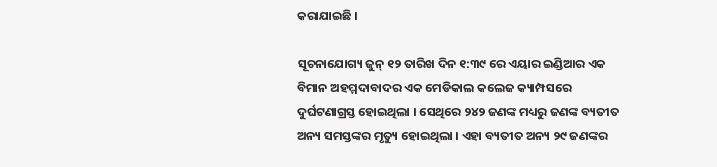କରାଯାଇଛି ।

ସୂଚନାଯୋଗ୍ୟ ଜୁନ୍ ୧୨ ତାରିଖ ଦିନ ୧:୩୯ ରେ ଏୟାର ଇଣ୍ଡିଆର ଏକ ବିମାନ ଅହମ୍ମଦାବାଦର ଏକ ମେଡିକାଲ କଲେଜ କ୍ୟାମ୍ପସରେ ଦୁର୍ଘଟଣାଗ୍ରସ୍ତ ହୋଇଥିଲା । ସେଥିରେ ୨୪୨ ଜଣଙ୍କ ମଧ୍ୟରୁ ଜଣଙ୍କ ବ୍ୟତୀତ ଅନ୍ୟ ସମସ୍ତଙ୍କର ମୃତ୍ୟୁ ହୋଇଥିଲା । ଏହା ବ୍ୟତୀତ ଅନ୍ୟ ୨୯ ଜଣଙ୍କର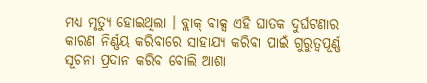ମଧ୍ୟ ମୃତ୍ୟୁ ହୋଇଥିଲା । ବ୍ଲାକ୍ ବାକ୍ସ ଏହି ଘାତକ ଦୁର୍ଘଟଣାର କାରଣ ନିର୍ଣ୍ଣୟ କରିବାରେ ସାହାଯ୍ୟ କରିବା ପାଇଁ ଗୁରୁତ୍ୱପୂର୍ଣ୍ଣ ସୂଚନା ପ୍ରଦାନ କରିବ ବୋଲି ଆଶା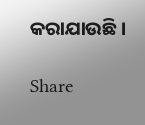କରାଯାଉଛି ।

Share